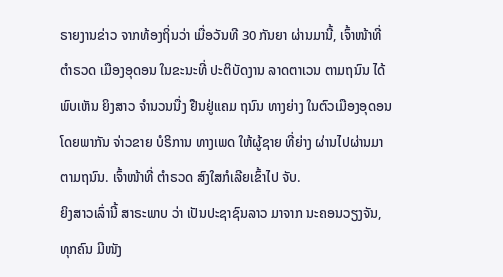ຣາຍງານຂ່າວ ຈາກທ້ອງຖິ່ນວ່າ ເມື່ອວັນທີ 30 ກັນຍາ ຜ່ານມານີ້, ເຈົ້າໜ້າທີ່ ຕໍາຣວດ ເມືອງອຸດອນ ໃນຂະນະທີ່ ປະຕິບັດງານ ລາດຕາເວນ ຕາມຖນົນ ໄດ້ພົບເຫັນ ຍິງສາວ ຈໍານວນນື່ງ ຢືນຢູ່ແຄມ ຖນົນ ທາງຍ່າງ ໃນຕົວເມືອງອຸດອນ ໂດຍພາກັນ ຈ່າວຂາຍ ບໍຣິການ ທາງເພດ ໃຫ້ຜູ້ຊາຍ ທີ່ຍ່າງ ຜ່ານໄປຜ່ານມາ ຕາມຖນົນ. ເຈົ້າໜ້າທີ່ ຕໍາຣວດ ສົງໃສກໍເລີຍເຂົ້າໄປ ຈັບ.
ຍິງສາວເລົ່ານີ້ ສາຣະພາບ ວ່າ ເປັນປະຊາຊົນລາວ ມາຈາກ ນະຄອນວຽງຈັນ, ທຸກຄົນ ມີໜັງ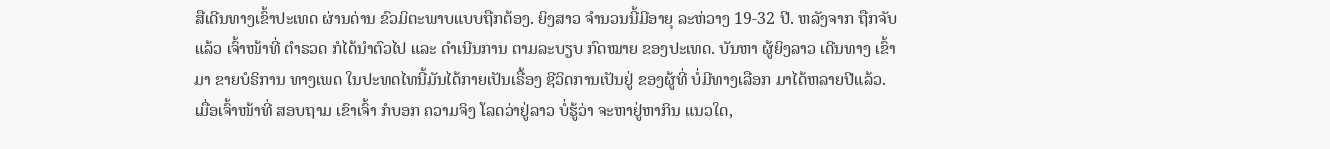ສືເດີນທາງເຂົ້າປະເທດ ຜ່ານດ່ານ ຂົວມິຕະພາບແບບຖືກຕ້ອງ. ຍິງສາວ ຈໍານວນນີ້ມີອາຍຸ ລະຫ່ວາງ 19-32 ປີ. ຫລັງຈາກ ຖືກຈັບແລ້ວ ເຈົ້າໜ້າທີ່ ຕໍາຣວດ ກໍໄດ້ນໍາຕົວໄປ ແລະ ດໍາເນີນການ ຕາມລະບຽບ ກົດໝາຍ ຂອງປະເທດ. ບັນຫາ ຜູ້ຍິງລາວ ເດີນທາງ ເຂົ້າມາ ຂາຍບໍຣິການ ທາງເພດ ໃນປະທດໄທນີ້ມັນໄດ້ກາຍເປັນເຣື້ອງ ຊີວິດການເປັນຢູ່ ຂອງຜູ້ທີ່ ບໍ່ມີທາງເລືອກ ມາໄດ້ຫລາຍປີແລ້ວ.
ເມື່ອເຈົ້າໜ້າທີ່ ສອບຖາມ ເຂົາເຈົ້າ ກໍບອກ ຄວາມຈິງ ໂລດວ່າຢູ່ລາວ ບໍ່ຮູ້ວ່າ ຈະຫາຢູ່ຫາກິນ ແນວໃດ,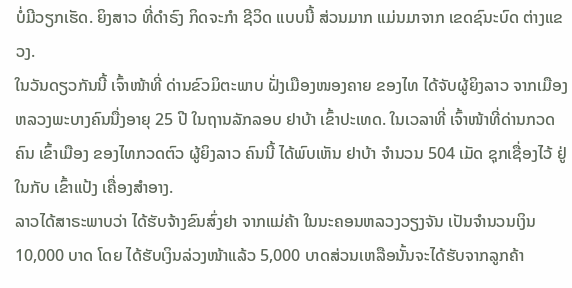ບໍ່ມີວຽກເຮັດ. ຍິງສາວ ທີ່ດໍາຣົງ ກິດຈະກໍາ ຊີວິດ ແບບນີ້ ສ່ວນມາກ ແມ່ນມາຈາກ ເຂດຊົນະບົດ ຕ່າງແຂວງ.
ໃນວັນດຽວກັນນີ້ ເຈົ້າໜ້າທີ່ ດ່ານຂົວມິຕະພາບ ຝັ່ງເມືອງໜອງຄາຍ ຂອງໄທ ໄດ້ຈັບຜູ້ຍິງລາວ ຈາກເມືອງຫລວງພະບາງຄົນນື່ງອາຍຸ 25 ປີ ໃນຖານລັກລອບ ຢາບ້າ ເຂົ້າປະເທດ. ໃນເວລາທີ່ ເຈົ້າໜ້າທີ່ດ່ານກວດຄົນ ເຂົ້າເມືອງ ຂອງໄທກວດຕົວ ຜູ້ຍິງລາວ ຄົນນີ້ ໄດ້ພົບເຫັນ ຢາບ້າ ຈໍານວນ 504 ເມັດ ຊຸກເຊື່ອງໄວ້ ຢູ່ໃນກັບ ເຂົ້າແປ້ງ ເຄື່ອງສໍາອາງ.
ລາວໄດ້ສາຣະພາບວ່າ ໄດ້ຮັບຈ້າງຂົນສົ່ງຢາ ຈາກແມ່ຄ້າ ໃນນະຄອນຫລວງວຽງຈັນ ເປັນຈໍານວນເງິນ 10,000 ບາດ ໂດຍ ໄດ້ຮັບເງິນລ່ວງໜ້າແລ້ວ 5,000 ບາດສ່ວນເຫລືອນັ້ນຈະໄດ້ຮັບຈາກລູກຄ້າ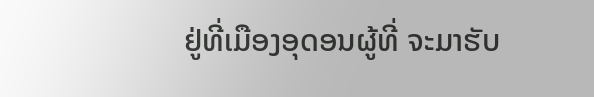ຢູ່ທີ່ເມືອງອຸດອນຜູ້ທີ່ ຈະມາຮັບ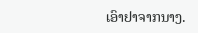ເອົາຢາຈາກນາງ.